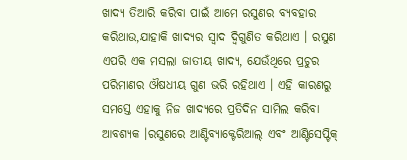ଖାଦ୍ୟ ତିଆରି କରିବା ପାଇଁ ଆମେ ରସୁଣର ବ୍ୟବହାର କରିଥାଉ,ଯାହାକି ଖାଦ୍ୟର ସ୍ୱାଦ ଦ୍ୱିଗୁଣିତ କରିଥାଏ । ରସୁଣ ଏପରି ଏକ ମସଲା ଜାତୀୟ ଖାଦ୍ୟ, ଯେଉଁଥିରେ ପ୍ରଚୁର ପରିମାଣର ଔଷଧୀୟ ଗୁଣ ଭରି ରହିଥାଏ । ଏହି କାରଣରୁ ସମସ୍ତେ ଏହାକୁ ନିଜ ଖାଦ୍ୟରେ ପ୍ରତିଦିନ ସାମିଲ କରିବା ଆବଶ୍ୟକ ।ରସୁଣରେ ଆଣ୍ଟିବ୍ୟାକ୍ଟେରିଆଲ୍ ଏବଂ ଆଣ୍ଟିସେପ୍ଟିକ୍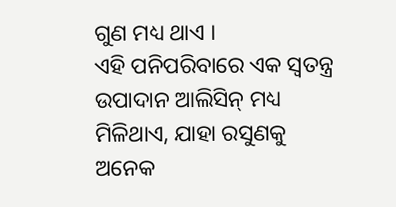ଗୁଣ ମଧ୍ୟ ଥାଏ ।
ଏହି ପନିପରିବାରେ ଏକ ସ୍ୱତନ୍ତ୍ର ଉପାଦାନ ଆଲିସିନ୍ ମଧ୍ୟ ମିଳିଥାଏ, ଯାହା ରସୁଣକୁ ଅନେକ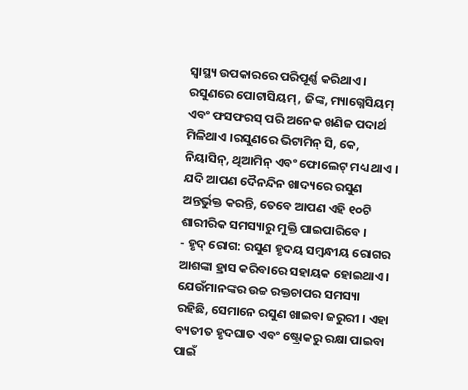ସ୍ୱାସ୍ଥ୍ୟ ଉପକାରରେ ପରିପୂର୍ଣ୍ଣ କରିଥାଏ । ରସୁଣରେ ପୋଟାସିୟମ୍, ଜିଙ୍କ, ମ୍ୟାଗ୍ନେସିୟମ୍ ଏବଂ ଫସଫରସ୍ ପରି ଅନେକ ଖଣିଜ ପଦାର୍ଥ ମିଳିଥାଏ ।ରସୁଣରେ ଭିଟାମିନ୍ ସି, କେ, ନିୟାସିନ୍, ଥିଆମିନ୍ ଏବଂ ଫୋଲେଟ୍ ମଧ୍ୟ ଥାଏ । ଯଦି ଆପଣ ଦୈନନ୍ଦିନ ଖାଦ୍ୟରେ ରସୁଣ ଅନ୍ତର୍ଭୁକ୍ତ କରନ୍ତି, ତେବେ ଆପଣ ଏହି ୧୦ଟି ଶାରୀରିକ ସମସ୍ୟାରୁ ମୁକ୍ତି ପାଇପାରିବେ ।
- ହୃଦ୍ ରୋଗ: ରସୁଣ ହୃଦୟ ସମ୍ବନ୍ଧୀୟ ରୋଗର ଆଶଙ୍କା ହ୍ରାସ କରିବାରେ ସହାୟକ ହୋଇଥାଏ । ଯେଉଁମାନଙ୍କର ଉଚ୍ଚ ରକ୍ତଚାପର ସମସ୍ୟା ରହିଛି, ସେମାନେ ରସୁଣ ଖାଇବା ଜରୁରୀ । ଏହା ବ୍ୟତୀତ ହୃଦଘାତ ଏବଂ ଷ୍ଟ୍ରୋକରୁ ରକ୍ଷା ପାଇବା ପାଇଁ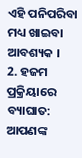ଏହି ପନିପରିବା ମଧ୍ୟ ଖାଇବା ଆବଶ୍ୟକ ।
2. ହଜମ ପ୍ରକ୍ରିୟାରେ ବ୍ୟାଘାତ: ଆପଣଙ୍କ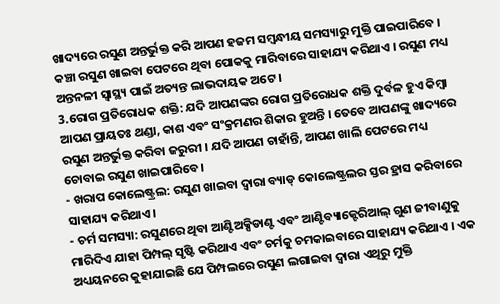ଖାଦ୍ୟରେ ରସୁଣ ଅନ୍ତର୍ଭୁକ୍ତ କରି ଆପଣ ହଜମ ସମ୍ବନ୍ଧୀୟ ସମସ୍ୟାରୁ ମୁକ୍ତି ପାଇପାରିବେ । କଞ୍ଚା ରସୁଣ ଖାଇବା ପେଟରେ ଥିବା ପୋକକୁ ମାରିବାରେ ସାହାଯ୍ୟ କରିଥାଏ । ରସୁଣ ମଧ୍ୟ ଅନ୍ତନଳୀ ସ୍ୱାସ୍ଥ୍ୟ ପାଇଁ ଅତ୍ୟନ୍ତ ଲାଭଦାୟକ ଅଟେ ।
3.ରୋଗ ପ୍ରତିରୋଧକ ଶକ୍ତି: ଯଦି ଆପଣଙ୍କର ରୋଗ ପ୍ରତିରୋଧକ ଶକ୍ତି ଦୁର୍ବଳ ହୁଏ କିମ୍ବା ଆପଣ ପ୍ରାୟତଃ ଥଣ୍ଡା, କାଶ ଏବଂ ସଂକ୍ରମଣର ଶିକାର ହୁଅନ୍ତି । ତେବେ ଆପଣଙ୍କୁ ଖାଦ୍ୟରେ ରସୁଣ ଅନ୍ତର୍ଭୁକ୍ତ କରିବା ଜରୁରୀ । ଯଦି ଆପଣ ଚାହାଁନ୍ତି, ଆପଣ ଖାଲି ପେଟରେ ମଧ୍ୟ ଚୋବାଇ ରସୁଣ ଖାଇପାରିବେ ।
- ଖରାପ କୋଲେଷ୍ଟ୍ରଲ: ରସୁଣ ଖାଇବା ଦ୍ୱାରା ବ୍ୟାଡ୍ କୋଲେଷ୍ଟ୍ରଲର ସ୍ତର ହ୍ରାସ କରିବାରେ ସାହାଯ୍ୟ କରିଥାଏ।
- ଚର୍ମ ସମସ୍ୟା: ରସୁଣରେ ଥିବା ଆଣ୍ଟିଅକ୍ସିଡାଣ୍ଟ ଏବଂ ଆଣ୍ଟିବ୍ୟାକ୍ଟେରିଆଲ୍ ଗୁଣ ଜୀବାଣୁକୁ ମାରିଦିଏ ଯାହା ପିମ୍ପଲ୍ ସୃଷ୍ଟି କରିଥାଏ ଏବଂ ଚର୍ମକୁ ଚମକାଇବାରେ ସାହାଯ୍ୟ କରିଥାଏ । ଏକ ଅଧ୍ୟୟନରେ କୁହାଯାଇଛି ଯେ ପିମ୍ପଲରେ ରସୁଣ ଲଗାଇବା ଦ୍ୱାରା ଏଥିରୁ ମୁକ୍ତି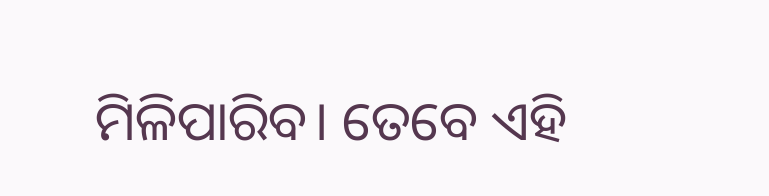ମିଳିପାରିବ। ତେବେ ଏହି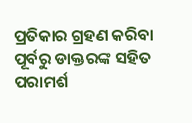ପ୍ରତିକାର ଗ୍ରହଣ କରିବା ପୂର୍ବରୁ ଡାକ୍ତରଙ୍କ ସହିତ ପରାମର୍ଶ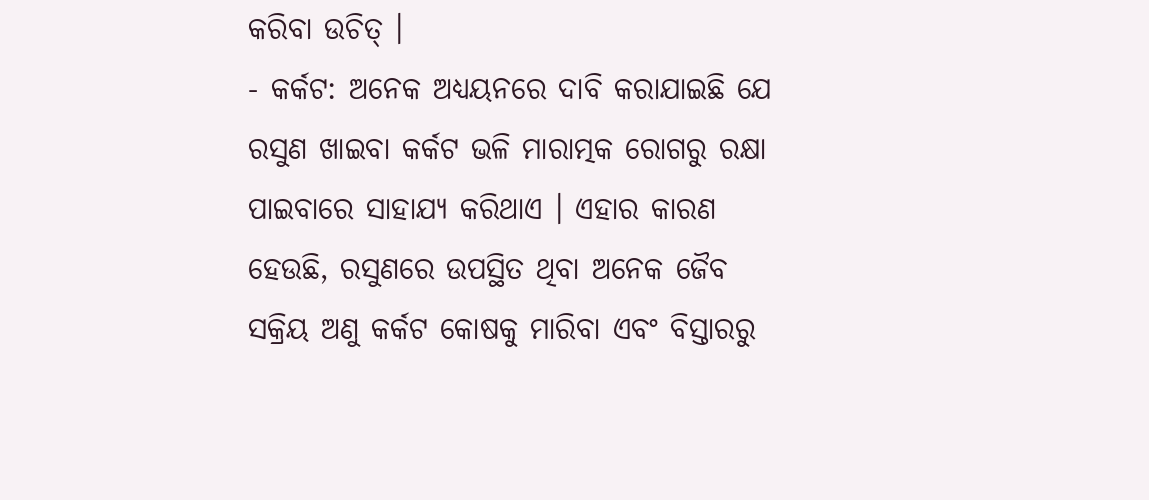କରିବା ଉଚିତ୍ ।
- କର୍କଟ: ଅନେକ ଅଧ୍ୟୟନରେ ଦାବି କରାଯାଇଛି ଯେ ରସୁଣ ଖାଇବା କର୍କଟ ଭଳି ମାରାତ୍ମକ ରୋଗରୁ ରକ୍ଷା ପାଇବାରେ ସାହାଯ୍ୟ କରିଥାଏ । ଏହାର କାରଣ ହେଉଛି, ରସୁଣରେ ଉପସ୍ଥିତ ଥିବା ଅନେକ ଜୈବ ସକ୍ରିୟ ଅଣୁ କର୍କଟ କୋଷକୁ ମାରିବା ଏବଂ ବିସ୍ତାରରୁ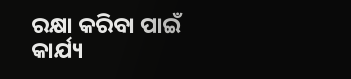ରକ୍ଷା କରିବା ପାଇଁ କାର୍ଯ୍ୟ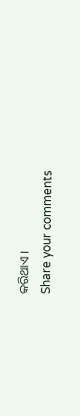କରିଥାଏ ।
Share your comments